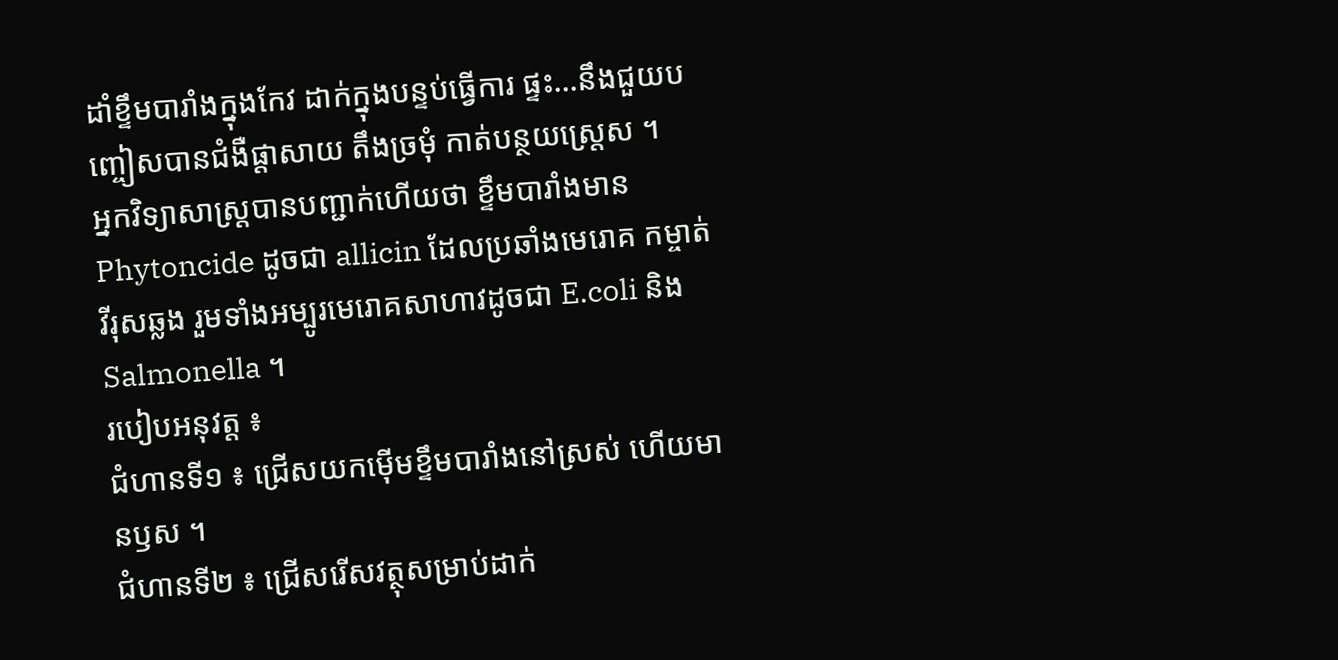ដាំខ្ទឹមបារាំងក្នុងកែវ ដាក់ក្នុងបន្ទប់ធ្វើការ ផ្ទះ…នឹងជួយបញ្ចៀសបានជំងឺផ្តាសាយ តឹងច្រមុំ កាត់បន្ថយស្ត្រេស ។
អ្នកវិទ្យាសាស្ត្របានបញ្ជាក់ហើយថា ខ្ទឹមបារាំងមាន Phytoncide ដូចជា allicin ដែលប្រឆាំងមេរោគ កម្ចាត់វីរុសឆ្លង រួមទាំងអម្បូរមេរោគសាហាវដូចជា E.coli និង Salmonella ។
របៀបអនុវត្ត ៖
ជំហានទី១ ៖ ជ្រើសយកម៉ើមខ្ទឹមបារាំងនៅស្រស់ ហើយមានឫស ។
ជំហានទី២ ៖ ជ្រើសរើសវត្ថុសម្រាប់ដាក់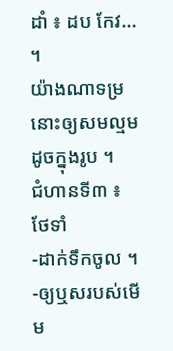ដាំ ៖ ដប កែវ… ។
យ៉ាងណាទម្រនោះឲ្យសមល្មមដូចក្នុងរូប ។
ជំហានទី៣ ៖ ថែទាំ
-ដាក់ទឹកចូល ។
-ឲ្យឬសរបស់មើម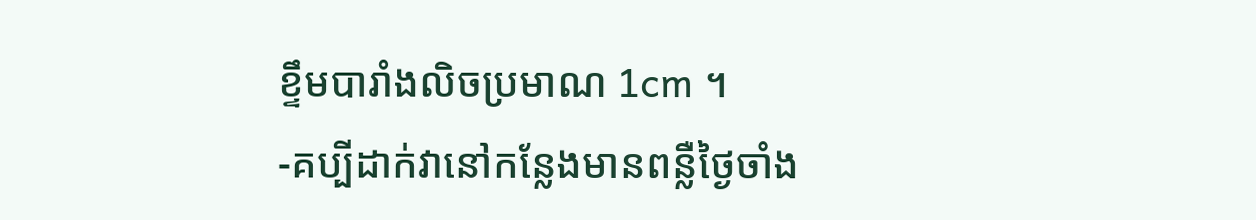ខ្ទឹមបារាំងលិចប្រមាណ 1cm ។
-គប្បីដាក់វានៅកន្លែងមានពន្លឺថ្ងៃចាំង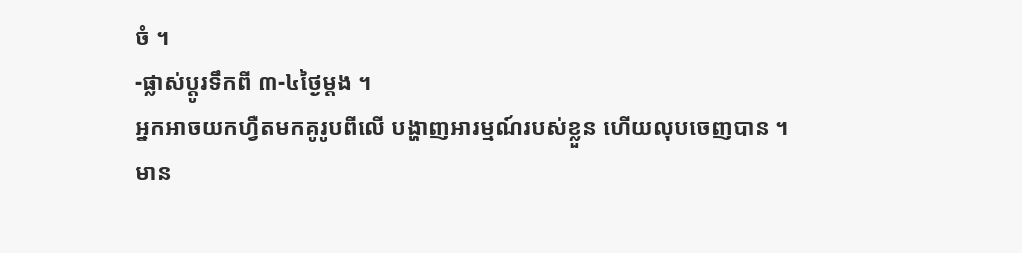ចំ ។
-ផ្លាស់ប្តូរទឹកពី ៣-៤ថ្ងៃម្តង ។
អ្នកអាចយកហ្វឺតមកគូរូបពីលើ បង្ហាញអារម្មណ៍របស់ខ្លួន ហើយលុបចេញបាន ។
មាន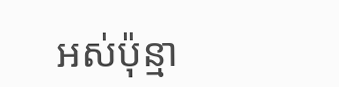អស់ប៉ុន្មា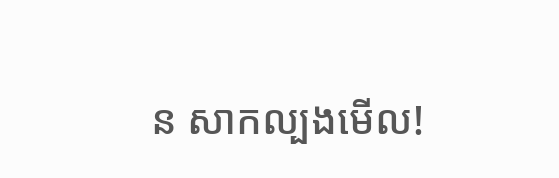ន សាកល្បងមើល!